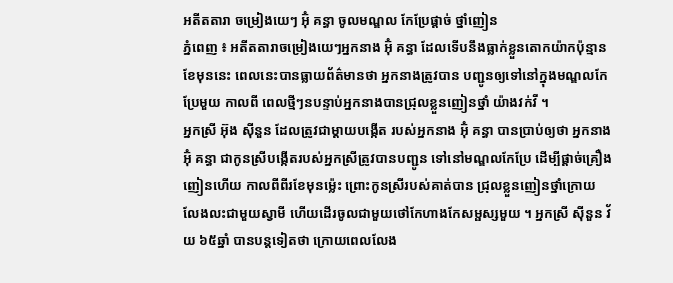អតីតតារា ចម្រៀងយេៗ អ៊ុំ គន្ធា ចូលមណ្ឌល កែប្រែផ្តាច់ ថ្នាំញៀន
ភ្នំពេញ ៖ អតីតតារាចម្រៀងយេៗអ្នកនាង អ៊ុំ គន្ធា ដែលទើបនឹងធ្លាក់ខ្លួនតោកយ៉ាកប៉ុន្មានខែមុននេះ ពេលនេះបានធ្លាយព័ត៌មានថា អ្នកនាងត្រូវបាន បញ្ជូនឲ្យទៅនៅក្នុងមណ្ឌលកែប្រែមួយ កាលពី ពេលថ្មីៗនបន្ទាប់អ្នកនាងបានជ្រុលខ្លួនញៀនថ្នាំ យ៉ាងវក់វី ។
អ្នកស្រី អ៊ុង ស៊ីនួន ដែលត្រូវជាម្តាយបង្កើត របស់អ្នកនាង អ៊ុំ គន្ធា បានប្រាប់ឲ្យថា អ្នកនាង អ៊ុំ គន្ធា ជាកូនស្រីបង្កើតរបស់អ្នកស្រីត្រូវបានបញ្ជូន ទៅនៅមណ្ឌលកែប្រែ ដើម្បីផ្តាច់គ្រឿងញៀនហើយ កាលពីពីរខែមុនម្ល៉េះ ព្រោះកូនស្រីរបស់គាត់បាន ជ្រុលខ្លួនញៀនថ្នាំក្រោយលែងលះជាមួយស្វាមី ហើយដើរចូលជាមួយថៅកែហាងកែសម្ផស្សមួយ ។ អ្នកស្រី ស៊ីនួន វ័យ ៦៥ឆ្នាំ បានបន្តទៀតថា ក្រោយពេលលែង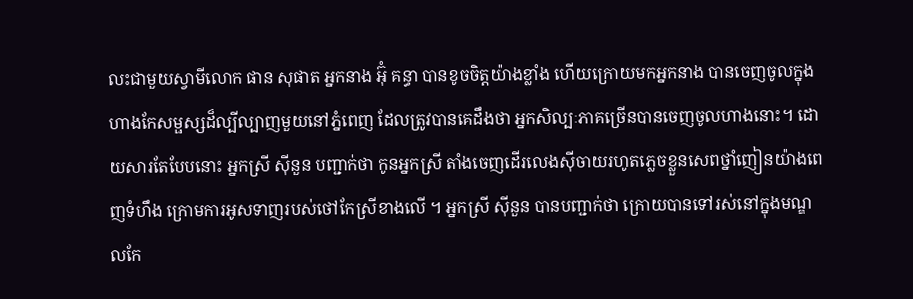លះជាមួយស្វាមីលោក ផាន សុផាត អ្នកនាង អ៊ុំ គន្ធា បានខូចចិត្តយ៉ាងខ្លាំង ហើយក្រោយមកអ្នកនាង បានចេញចូលក្នុងហាងកែសម្ផស្សដ៏ល្បីល្បាញមួយនៅភ្នំពេញ ដែលត្រូវបានគេដឹងថា អ្នកសិល្បៈភាគច្រើនបានចេញចូលហាងនោះ។ ដោយសារតែបែបនោះ អ្នកស្រី ស៊ីនួន បញ្ជាក់ថា កូនអ្នកស្រី តាំងចេញដើរលេងស៊ីចាយរហូតភ្លេចខ្លួនសេពថ្នាំញៀនយ៉ាងពេញទំហឹង ក្រោមការអូសទាញរបស់ថៅកែស្រីខាងលើ ។ អ្នកស្រី ស៊ីនួន បានបញ្ជាក់ថា ក្រោយបានទៅរស់នៅក្នុងមណ្ឌលកែ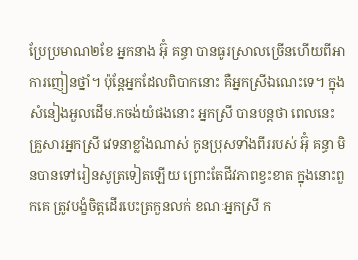ប្រែប្រមាណ២ខែ អ្នកនាង អ៊ុំ គន្ធា បានធូរស្រាលច្រើនហើយពីអាការញៀនថ្នាំ។ ប៉ុន្តែអ្នកដែលពិបាកនោះ គឺអ្នកស្រីឯណេះទេ។ ក្នុងសំនៀងអួលដើម.កចង់យំផងនោះ អ្នកស្រី បានបន្តថា ពេលនេះ គ្រួសារអ្នកស្រី វេទនាខ្លាំងណាស់ កូនប្រុសទាំងពីររបស់ អ៊ុំ គន្ធា មិនបានទៅរៀនសូត្រទៀតឡើយ ព្រោះតែជីវភាពខ្វះខាត ក្នុងនោះពួកគេ ត្រូវបង្ខំចិត្តដើរបេះត្រកួនលក់ ខណៈអ្នកស្រី ក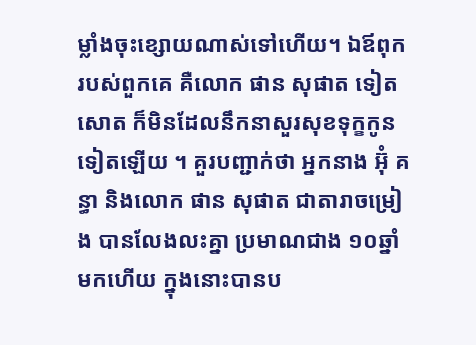ម្លាំងចុះខ្សោយណាស់ទៅហើយ។ ឯឪពុករបស់ពួកគេ គឺលោក ផាន សុផាត ទៀតសោត ក៏មិនដែលនឹកនាសួរសុខទុក្ខកូនទៀតឡើយ ។ គួរបញ្ជាក់ថា អ្នកនាង អ៊ុំ គន្ធា និងលោក ផាន សុផាត ជាតារាចម្រៀង បានលែងលះគ្នា ប្រមាណជាង ១០ឆ្នាំមកហើយ ក្នុងនោះបានប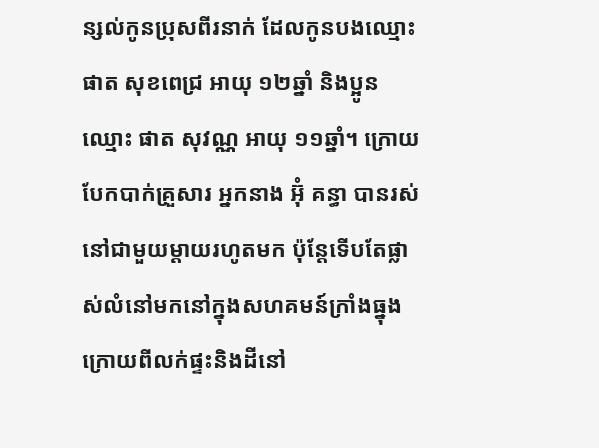ន្សល់កូនប្រុសពីរនាក់ ដែលកូនបងឈ្មោះ ផាត សុខពេជ្រ អាយុ ១២ឆ្នាំ និងប្អូនឈ្មោះ ផាត សុវណ្ណ អាយុ ១១ឆ្នាំ។ ក្រោយបែកបាក់គ្រួសារ អ្នកនាង អ៊ុំ គន្ធា បានរស់នៅជាមួយម្តាយរហូតមក ប៉ុន្តែទើបតែផ្លាស់លំនៅមកនៅក្នុងសហគមន៍ក្រាំងធ្នុង ក្រោយពីលក់ផ្ទះនិងដីនៅ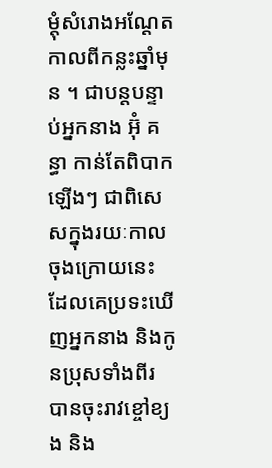ម្តុំសំរោងអណ្ដែតកាលពីកន្លះឆ្នាំមុន ។ ជាបន្តបន្ទាប់អ្នកនាង អ៊ុំ គន្ធា កាន់តែពិបាកឡើងៗ ជាពិសេសក្នុងរយៈកាលចុងក្រោយនេះ ដែលគេប្រទះឃើញអ្នកនាង និងកូនប្រុសទាំងពីរ បានចុះរាវខ្ចៅខ្យង និង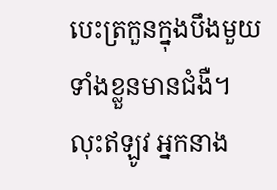បេះត្រកួនក្នុងបឹងមួយទាំងខ្លួនមានជំងឺ។ លុះឥឡូវ អ្នកនាង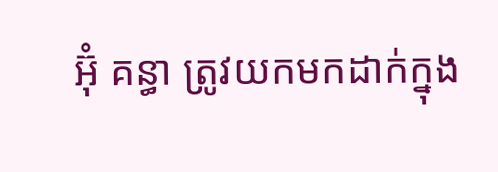អ៊ុំ គន្ធា ត្រូវយកមកដាក់ក្នុង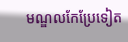មណ្ឌលកែប្រែទៀត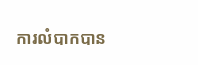ការលំបាកបាន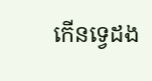កើនទ្វេដង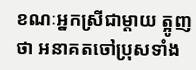ខណៈអ្នកស្រីជាម្តាយ ត្អូញថា អនាគតចៅប្រុសទាំង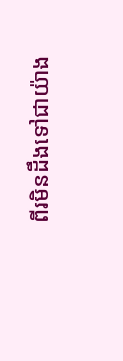ពីរមិនដឹងទៅជាយ៉ាង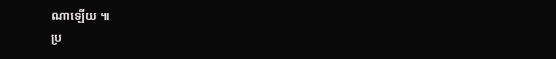ណាឡើយ ៕
ប្រ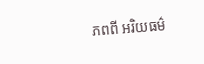ភពពី អរិយធម៌